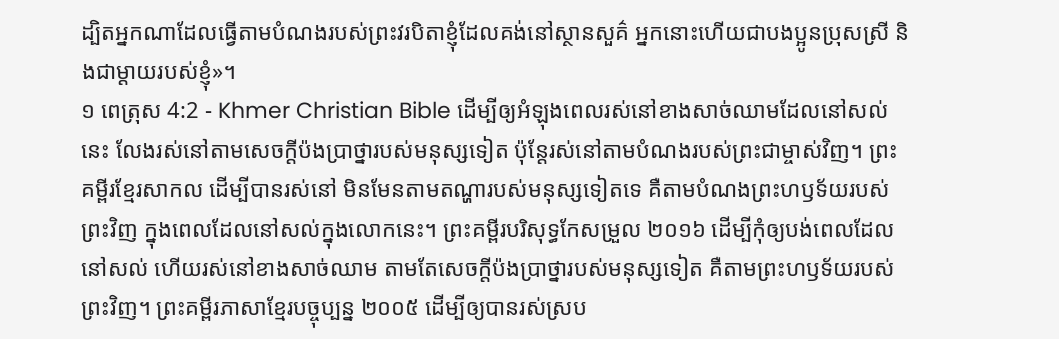ដ្បិតអ្នកណាដែលធ្វើតាមបំណងរបស់ព្រះវរបិតាខ្ញុំដែលគង់នៅស្ថានសួគ៌ អ្នកនោះហើយជាបងប្អូនប្រុសស្រី និងជាម្ដាយរបស់ខ្ញុំ»។
១ ពេត្រុស 4:2 - Khmer Christian Bible ដើម្បីឲ្យអំឡុងពេលរស់នៅខាងសាច់ឈាមដែលនៅសល់នេះ លែងរស់នៅតាមសេចក្ដីប៉ងប្រាថ្នារបស់មនុស្សទៀត ប៉ុន្ដែរស់នៅតាមបំណងរបស់ព្រះជាម្ចាស់វិញ។ ព្រះគម្ពីរខ្មែរសាកល ដើម្បីបានរស់នៅ មិនមែនតាមតណ្ហារបស់មនុស្សទៀតទេ គឺតាមបំណងព្រះហឫទ័យរបស់ព្រះវិញ ក្នុងពេលដែលនៅសល់ក្នុងលោកនេះ។ ព្រះគម្ពីរបរិសុទ្ធកែសម្រួល ២០១៦ ដើម្បីកុំឲ្យបង់ពេលដែលនៅសល់ ហើយរស់នៅខាងសាច់ឈាម តាមតែសេចក្តីប៉ងប្រាថ្នារបស់មនុស្សទៀត គឺតាមព្រះហឫទ័យរបស់ព្រះវិញ។ ព្រះគម្ពីរភាសាខ្មែរបច្ចុប្បន្ន ២០០៥ ដើម្បីឲ្យបានរស់ស្រប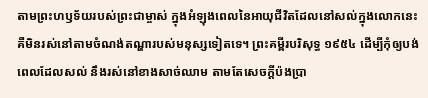តាមព្រះហឫទ័យរបស់ព្រះជាម្ចាស់ ក្នុងអំឡុងពេលនៃអាយុជីវិតដែលនៅសល់ក្នុងលោកនេះ គឺមិនរស់នៅតាមចំណង់តណ្ហារបស់មនុស្សទៀតទេ។ ព្រះគម្ពីរបរិសុទ្ធ ១៩៥៤ ដើម្បីកុំឲ្យបង់ពេលដែលសល់ នឹងរស់នៅខាងសាច់ឈាម តាមតែសេចក្ដីប៉ងប្រា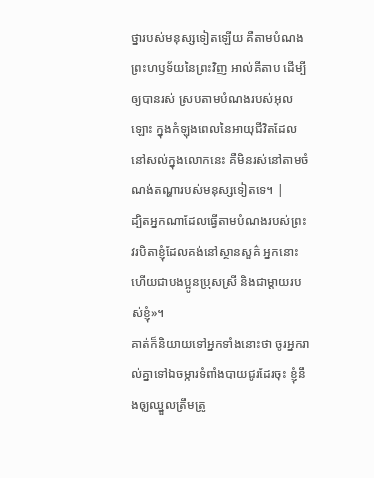ថ្នារបស់មនុស្សទៀតឡើយ គឺតាមបំណងព្រះហឫទ័យនៃព្រះវិញ អាល់គីតាប ដើម្បីឲ្យបានរស់ ស្របតាមបំណងរបស់អុលឡោះ ក្នុងកំឡុងពេលនៃអាយុជីវិតដែលនៅសល់ក្នុងលោកនេះ គឺមិនរស់នៅតាមចំណង់តណ្ហារបស់មនុស្សទៀតទេ។ |
ដ្បិតអ្នកណាដែលធ្វើតាមបំណងរបស់ព្រះវរបិតាខ្ញុំដែលគង់នៅស្ថានសួគ៌ អ្នកនោះហើយជាបងប្អូនប្រុសស្រី និងជាម្ដាយរបស់ខ្ញុំ»។
គាត់ក៏និយាយទៅអ្នកទាំងនោះថា ចូរអ្នករាល់គ្នាទៅឯចម្ការទំពាំងបាយជូរដែរចុះ ខ្ញុំនឹងឲុ្យឈ្នួលត្រឹមត្រូ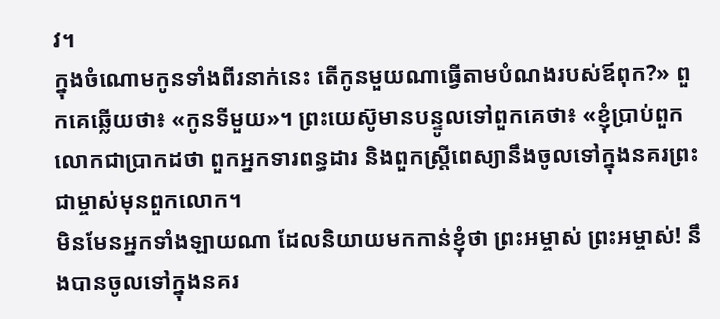វ។
ក្នុងចំណោមកូនទាំងពីរនាក់នេះ តើកូនមួយណាធ្វើតាមបំណងរបស់ឪពុក?» ពួកគេឆ្លើយថា៖ «កូនទីមួយ»។ ព្រះយេស៊ូមានបន្ទូលទៅពួកគេថា៖ «ខ្ញុំប្រាប់ពួកលោកជាប្រាកដថា ពួកអ្នកទារពន្ធដារ និងពួកស្ដ្រីពេស្យានឹងចូលទៅក្នុងនគរព្រះជាម្ចាស់មុនពួកលោក។
មិនមែនអ្នកទាំងឡាយណា ដែលនិយាយមកកាន់ខ្ញុំថា ព្រះអម្ចាស់ ព្រះអម្ចាស់! នឹងបានចូលទៅក្នុងនគរ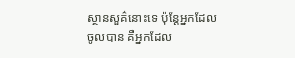ស្ថានសួគ៌នោះទេ ប៉ុន្ដែអ្នកដែលចូលបាន គឺអ្នកដែល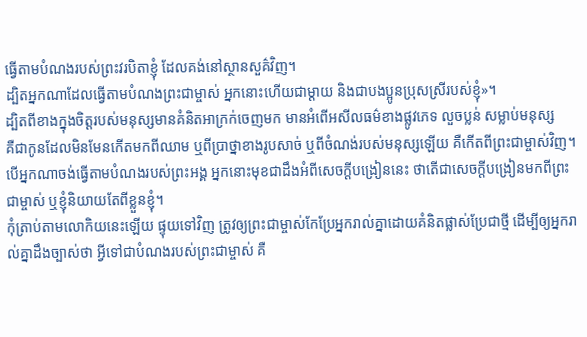ធ្វើតាមបំណងរបស់ព្រះវរបិតាខ្ញុំ ដែលគង់នៅស្ថានសួគ៌វិញ។
ដ្បិតអ្នកណាដែលធ្វើតាមបំណងព្រះជាម្ចាស់ អ្នកនោះហើយជាម្ដាយ និងជាបងប្អូនប្រុសស្រីរបស់ខ្ញុំ»។
ដ្បិតពីខាងក្នុងចិត្ដរបស់មនុស្សមានគំនិតអាក្រក់ចេញមក មានអំពើអសីលធម៌ខាងផ្លូវភេទ លួចប្លន់ សម្លាប់មនុស្ស
គឺជាកូនដែលមិនមែនកើតមកពីឈាម ឬពីប្រាថ្នាខាងរូបសាច់ ឬពីចំណង់របស់មនុស្សឡើយ គឺកើតពីព្រះជាម្ចាស់វិញ។
បើអ្នកណាចង់ធ្វើតាមបំណងរបស់ព្រះអង្គ អ្នកនោះមុខជាដឹងអំពីសេចក្ដីបង្រៀននេះ ថាតើជាសេចក្ដីបង្រៀនមកពីព្រះជាម្ចាស់ ឬខ្ញុំនិយាយតែពីខ្លួនខ្ញុំ។
កុំត្រាប់តាមលោកិយនេះឡើយ ផ្ទុយទៅវិញ ត្រូវឲ្យព្រះជាម្ចាស់កែប្រែអ្នករាល់គ្នាដោយគំនិតផ្លាស់ប្រែជាថ្មី ដើម្បីឲ្យអ្នករាល់គ្នាដឹងច្បាស់ថា អ្វីទៅជាបំណងរបស់ព្រះជាម្ចាស់ គឺ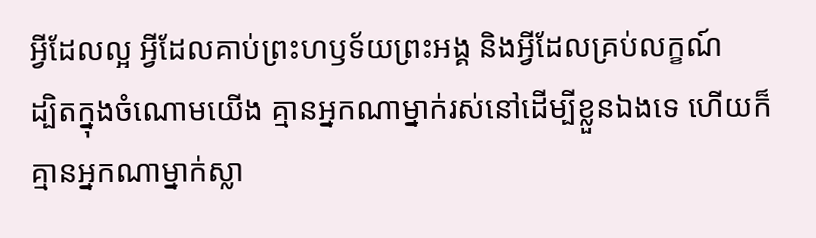អ្វីដែលល្អ អ្វីដែលគាប់ព្រះហឫទ័យព្រះអង្គ និងអ្វីដែលគ្រប់លក្ខណ៍
ដ្បិតក្នុងចំណោមយើង គ្មានអ្នកណាម្នាក់រស់នៅដើម្បីខ្លួនឯងទេ ហើយក៏គ្មានអ្នកណាម្នាក់ស្លា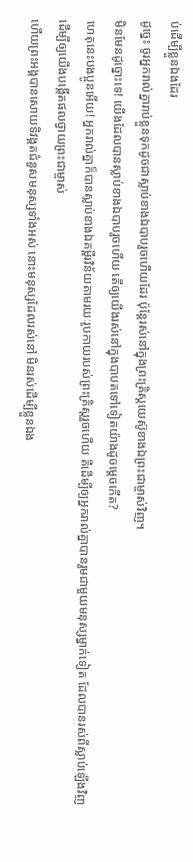ប់ដើម្បីខ្លួនឯងដែរ
ដូច្នេះ ចូរអ្នករាល់គ្នារាប់ខ្លួនទុកដូចជាស្លាប់ខាងឯបាបរួចហើយដែរ ប៉ុន្ដែរស់នៅក្នុងព្រះគ្រិស្ដយេស៊ូខាងឯព្រះជាម្ចាស់វិញ។
មិនមែនដូច្នោះទេ! យើងដែលបានស្លាប់ខាងឯបាបរួចហើយ តើឲ្យយើងរស់នៅក្នុងបាបតទៅទៀតយ៉ាងដូចម្ដេចកើត?
ហេតុនេះបងប្អូនអើយ! អ្នករាល់គ្នាក៏បានស្លាប់ខាងឯគម្ពីរវិន័យតាមរយៈរូបកាយរបស់ព្រះគ្រិស្ដរួចហើយ គឺដើម្បីឲ្យអ្នករាល់គ្នាបានរួមជាមួយមនុស្សម្នាក់ទៀត ដែលបានរស់ពីស្លាប់ឡើងវិញ ដើម្បីឲ្យយើងបង្កើតផលថ្វាយព្រះជាម្ចាស់
ហើយព្រះអង្គបានសោយទិវង្គតជំនួសមនុស្សទាំងអស់ នោះមនុស្សដែលរស់នៅ មិនរស់ដើម្បីខ្លួនឯង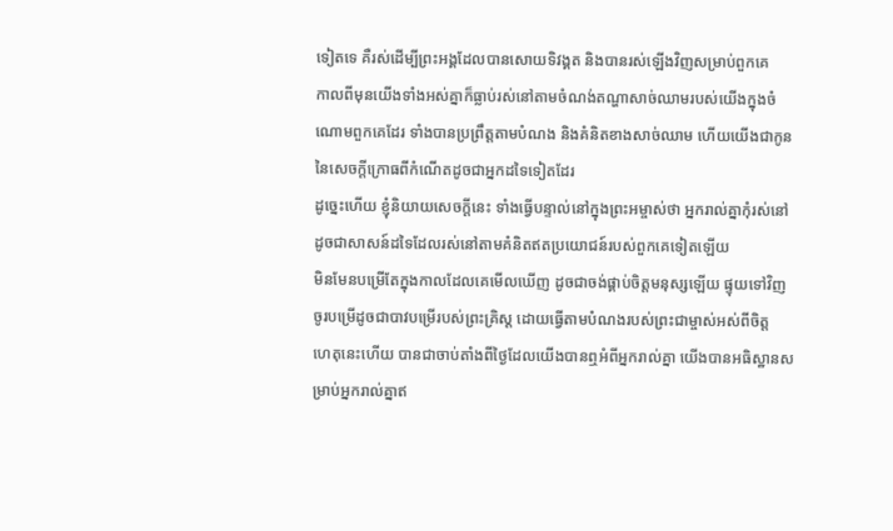ទៀតទេ គឺរស់ដើម្បីព្រះអង្គដែលបានសោយទិវង្គត និងបានរស់ឡើងវិញសម្រាប់ពួកគេ
កាលពីមុនយើងទាំងអស់គ្នាក៏ធ្លាប់រស់នៅតាមចំណង់តណ្ហាសាច់ឈាមរបស់យើងក្នុងចំណោមពួកគេដែរ ទាំងបានប្រព្រឹត្ដតាមបំណង និងគំនិតខាងសាច់ឈាម ហើយយើងជាកូននៃសេចក្ដីក្រោធពីកំណើតដូចជាអ្នកដទៃទៀតដែរ
ដូច្នេះហើយ ខ្ញុំនិយាយសេចក្ដីនេះ ទាំងធ្វើបន្ទាល់នៅក្នុងព្រះអម្ចាស់ថា អ្នករាល់គ្នាកុំរស់នៅដូចជាសាសន៍ដទៃដែលរស់នៅតាមគំនិតឥតប្រយោជន៍របស់ពួកគេទៀតឡើយ
មិនមែនបម្រើតែក្នុងកាលដែលគេមើលឃើញ ដូចជាចង់ផ្គាប់ចិត្តមនុស្សឡើយ ផ្ទុយទៅវិញ ចូរបម្រើដូចជាបាវបម្រើរបស់ព្រះគ្រិស្ដ ដោយធ្វើតាមបំណងរបស់ព្រះជាម្ចាស់អស់ពីចិត្ត
ហេតុនេះហើយ បានជាចាប់តាំងពីថ្ងៃដែលយើងបានឮអំពីអ្នករាល់គ្នា យើងបានអធិស្ឋានសម្រាប់អ្នករាល់គ្នាឥ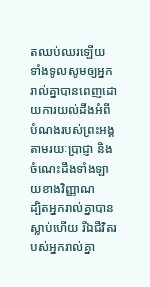តឈប់ឈរឡើយ ទាំងទូលសូមឲ្យអ្នករាល់គ្នាបានពេញដោយការយល់ដឹងអំពីបំណងរបស់ព្រះអង្គតាមរយៈប្រាជ្ញា និងចំណេះដឹងទាំងឡាយខាងវិញ្ញាណ
ដ្បិតអ្នករាល់គ្នាបានស្លាប់ហើយ រីឯជីវិតរបស់អ្នករាល់គ្នា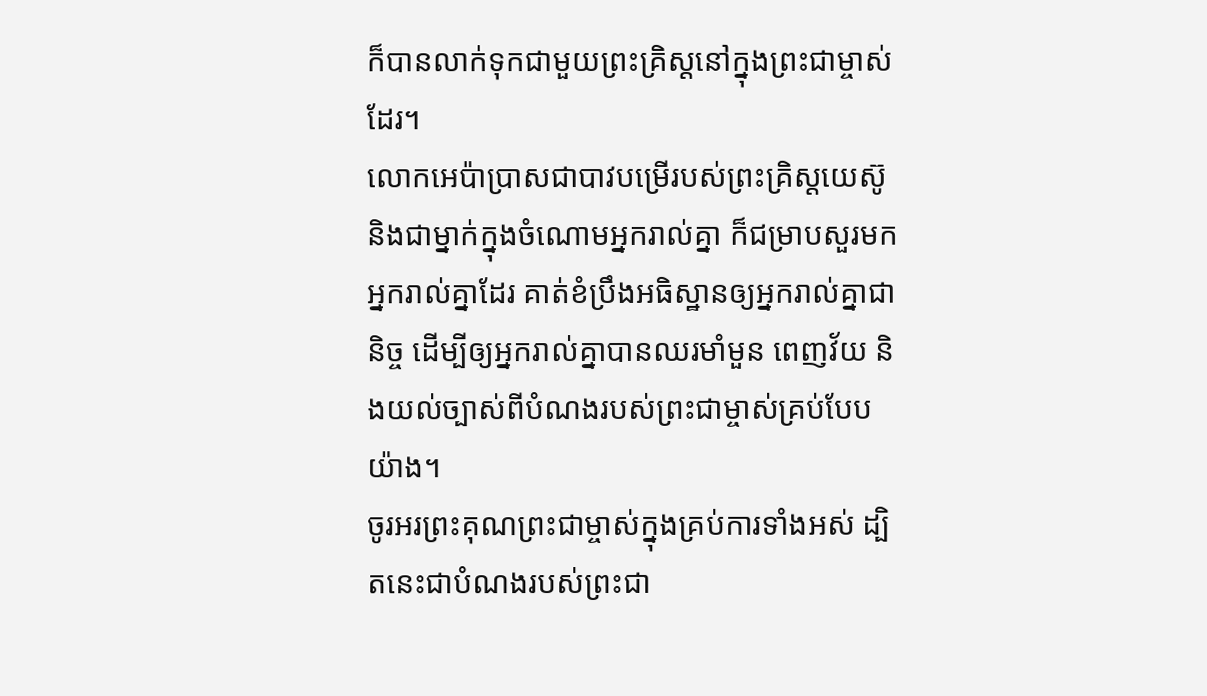ក៏បានលាក់ទុកជាមួយព្រះគ្រិស្ដនៅក្នុងព្រះជាម្ចាស់ដែរ។
លោកអេប៉ាប្រាសជាបាវបម្រើរបស់ព្រះគ្រិស្ដយេស៊ូ និងជាម្នាក់ក្នុងចំណោមអ្នករាល់គ្នា ក៏ជម្រាបសួរមកអ្នករាល់គ្នាដែរ គាត់ខំប្រឹងអធិស្ឋានឲ្យអ្នករាល់គ្នាជានិច្ច ដើម្បីឲ្យអ្នករាល់គ្នាបានឈរមាំមួន ពេញវ័យ និងយល់ច្បាស់ពីបំណងរបស់ព្រះជាម្ចាស់គ្រប់បែបយ៉ាង។
ចូរអរព្រះគុណព្រះជាម្ចាស់ក្នុងគ្រប់ការទាំងអស់ ដ្បិតនេះជាបំណងរបស់ព្រះជា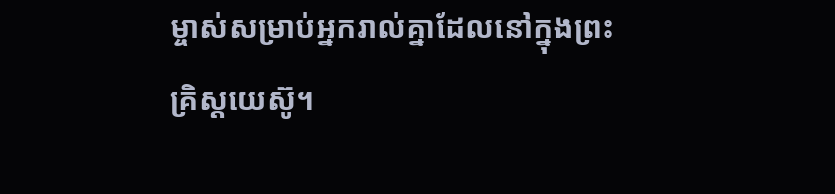ម្ចាស់សម្រាប់អ្នករាល់គ្នាដែលនៅក្នុងព្រះគ្រិស្ដយេស៊ូ។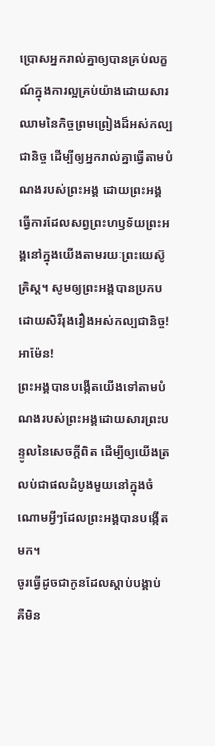ប្រោសអ្នករាល់គ្នាឲ្យបានគ្រប់លក្ខណ៍ក្នុងការល្អគ្រប់យ៉ាងដោយសារឈាមនៃកិច្ចព្រមព្រៀងដ៏អស់កល្បជានិច្ច ដើម្បីឲ្យអ្នករាល់គ្នាធ្វើតាមបំណងរបស់ព្រះអង្គ ដោយព្រះអង្គធ្វើការដែលសព្វព្រះហឫទ័យព្រះអង្គនៅក្នុងយើងតាមរយៈព្រះយេស៊ូគ្រិស្ដ។ សូមឲ្យព្រះអង្គបានប្រកបដោយសិរីរុងរឿងអស់កល្បជានិច្ច! អាម៉ែន!
ព្រះអង្គបានបង្កើតយើងទៅតាមបំណងរបស់ព្រះអង្គដោយសារព្រះបន្ទូលនៃសេចក្ដីពិត ដើម្បីឲ្យយើងត្រលប់ជាផលដំបូងមួយនៅក្នុងចំណោមអ្វីៗដែលព្រះអង្គបានបង្កើតមក។
ចូរធ្វើដូចជាកូនដែលស្ដាប់បង្គាប់ គឺមិន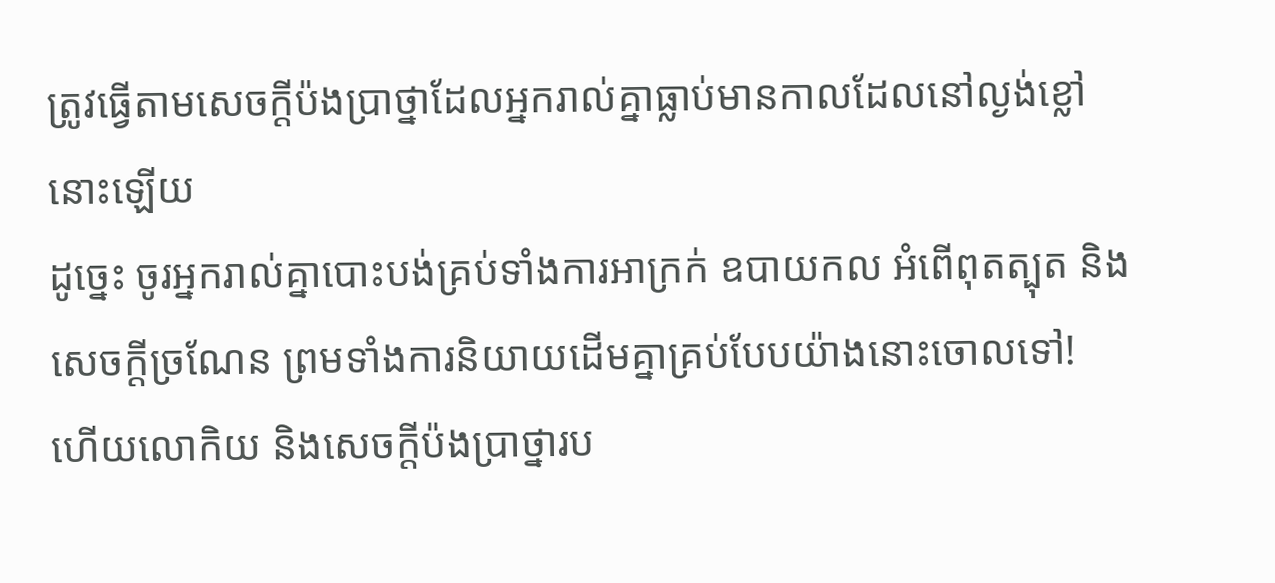ត្រូវធ្វើតាមសេចក្ដីប៉ងប្រាថ្នាដែលអ្នករាល់គ្នាធ្លាប់មានកាលដែលនៅល្ងង់ខ្លៅនោះឡើយ
ដូច្នេះ ចូរអ្នករាល់គ្នាបោះបង់គ្រប់ទាំងការអាក្រក់ ឧបាយកល អំពើពុតត្បុត និងសេចក្ដីច្រណែន ព្រមទាំងការនិយាយដើមគ្នាគ្រប់បែបយ៉ាងនោះចោលទៅ!
ហើយលោកិយ និងសេចក្ដីប៉ងប្រាថ្នារប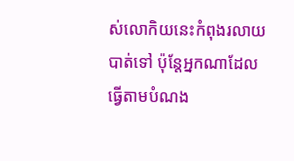ស់លោកិយនេះកំពុងរលាយបាត់ទៅ ប៉ុន្ដែអ្នកណាដែលធ្វើតាមបំណង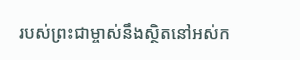របស់ព្រះជាម្ចាស់នឹងស្ថិតនៅអស់ក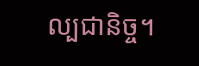ល្បជានិច្ច។